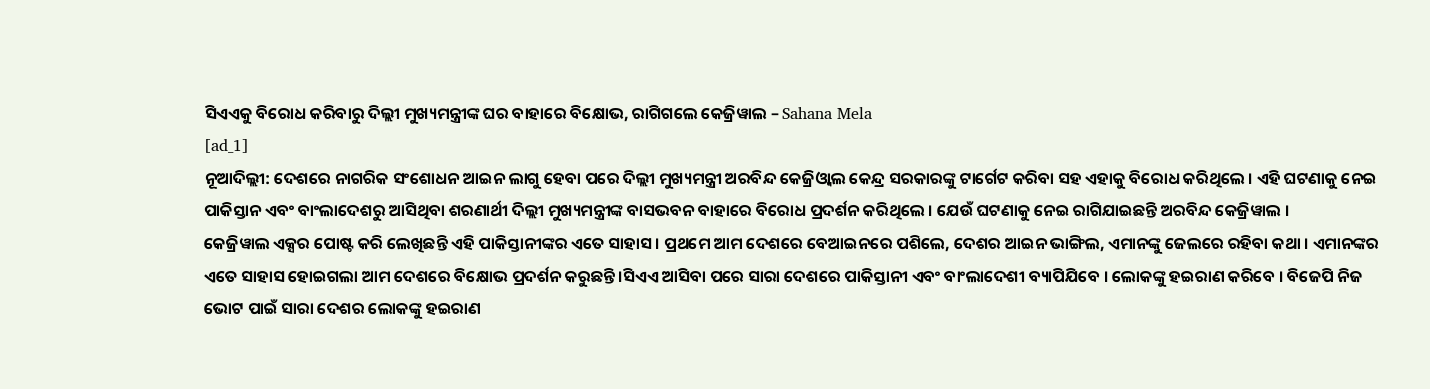ସିଏଏକୁ ବିରୋଧ କରିବାରୁ ଦିଲ୍ଲୀ ମୁଖ୍ୟମନ୍ତ୍ରୀଙ୍କ ଘର ବାହାରେ ବିକ୍ଷୋଭ, ରାଗିଗଲେ କେଜ୍ରିୱାଲ – Sahana Mela
[ad_1]
ନୂଆଦିଲ୍ଲୀ: ଦେଶରେ ନାଗରିକ ସଂଶୋଧନ ଆଇନ ଲାଗୁ ହେବା ପରେ ଦିଲ୍ଲୀ ମୁଖ୍ୟମନ୍ତ୍ରୀ ଅରବିନ୍ଦ କେଜ୍ରିଓ୍ବାଲ କେନ୍ଦ୍ର ସରକାରଙ୍କୁ ଟାର୍ଗେଟ କରିବା ସହ ଏହାକୁ ବିରୋଧ କରିଥିଲେ । ଏହି ଘଟଣାକୁ ନେଇ ପାକିସ୍ତାନ ଏବଂ ବାଂଲାଦେଶରୁ ଆସିଥିବା ଶରଣାର୍ଥୀ ଦିଲ୍ଲୀ ମୁଖ୍ୟମନ୍ତ୍ରୀଙ୍କ ବାସଭବନ ବାହାରେ ବିରୋଧ ପ୍ରଦର୍ଶନ କରିଥିଲେ । ଯେଉଁ ଘଟଣାକୁ ନେଇ ରାଗିଯାଇଛନ୍ତି ଅରବିନ୍ଦ କେଜ୍ରିୱାଲ ।
କେଜ୍ରିୱାଲ ଏକ୍ସର ପୋଷ୍ଟ କରି ଲେଖିଛନ୍ତି ଏହି ପାକିସ୍ତାନୀଙ୍କର ଏତେ ସାହାସ । ପ୍ରଥମେ ଆମ ଦେଶରେ ବେଆଇନରେ ପଶିଲେ, ଦେଶର ଆଇନ ଭାଙ୍ଗିଲ, ଏମାନଙ୍କୁ ଜେଲରେ ରହିବା କଥା । ଏମାନଙ୍କର ଏତେ ସାହାସ ହୋଇଗଲା ଆମ ଦେଶରେ ବିକ୍ଷୋଭ ପ୍ରଦର୍ଶନ କରୁଛନ୍ତି ।ସିଏଏ ଆସିବା ପରେ ସାରା ଦେଶରେ ପାକିସ୍ତାନୀ ଏବଂ ବାଂଲାଦେଶୀ ବ୍ୟାପିଯିବେ । ଲୋକଙ୍କୁ ହଇରାଣ କରିବେ । ବିଜେପି ନିଜ ଭୋଟ ପାଇଁ ସାରା ଦେଶର ଲୋକଙ୍କୁ ହଇରାଣ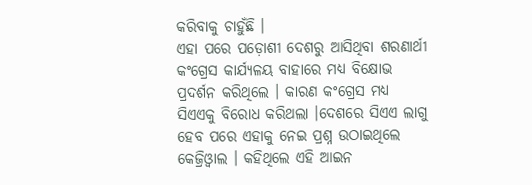କରିବାକୁ ଚାହୁଁଛି ।
ଏହା ପରେ ପଡ଼ୋଶୀ ଦେଶରୁ ଆସିଥିବା ଶରଣାର୍ଥୀ କଂଗ୍ରେସ କାର୍ଯ୍ୟଳୟ ବାହାରେ ମଧ୍ୟ ବିକ୍ଷୋଭ ପ୍ରଦର୍ଶନ କରିଥିଲେ । କାରଣ କଂଗ୍ରେସ ମଧ୍ୟ ସିଏଏକୁ ବିରୋଧ କରିଥଲା ।ଦେଶରେ ସିଏଏ ଲାଗୁ ହେବ ପରେ ଏହାକୁ ନେଇ ପ୍ରଶ୍ନ ଉଠାଇଥିଲେ କେଜ୍ରିଓ୍ବାଲ । କହିଥିଲେ ଏହି ଆଇନ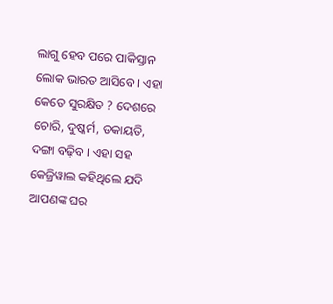ଲାଗୁ ହେବ ପରେ ପାକିସ୍ତାନ ଲୋକ ଭାରତ ଆସିବେ । ଏହା କେତେ ସୁରକ୍ଷିତ ? ଦେଶରେ ଚୋରି, ଦୁଷ୍କର୍ମ, ଡକାୟତି, ଦଙ୍ଗା ବଢ଼ିବ । ଏହା ସହ କେଜ୍ରିୱାଲ କହିଥିଲେ ଯଦି ଆପଣଙ୍କ ଘର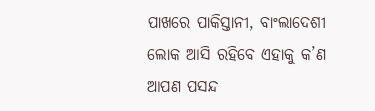ପାଖରେ ପାକିସ୍ତାନୀ, ବାଂଲାଦେଶୀ ଲୋକ ଆସି ରହିବେ ଏହାକୁ କ’ଣ ଆପଣ ପସନ୍ଦ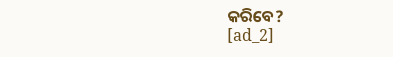କରିବେ?
[ad_2]